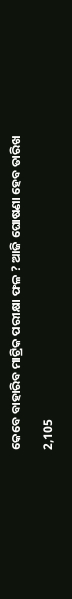କେବେ ବାହାରିବ ମାଟ୍ରିକ ପରୀକ୍ଷା ଫଳ ? ଆଜି ଘୋଷଣା ହେବ ତାରିଖ

2,105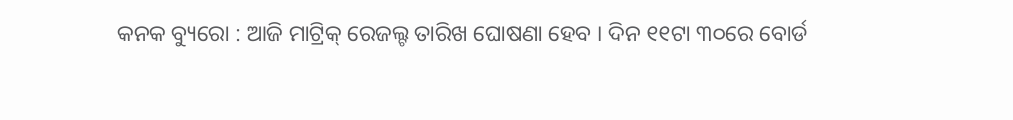କନକ ବ୍ୟୁରୋ : ଆଜି ମାଟ୍ରିକ୍ ରେଜଲ୍ଟ ତାରିଖ ଘୋଷଣା ହେବ । ଦିନ ୧୧ଟା ୩୦ରେ ବୋର୍ଡ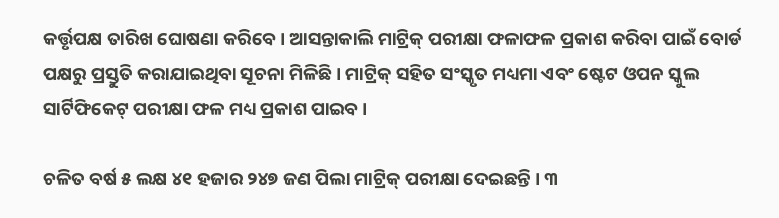କର୍ତ୍ତୃପକ୍ଷ ତାରିଖ ଘୋଷଣା କରିବେ । ଆସନ୍ତାକାଲି ମାଟ୍ରିକ୍ ପରୀକ୍ଷା ଫଳାଫଳ ପ୍ରକାଶ କରିବା ପାଇଁ ବୋର୍ଡ ପକ୍ଷରୁ ପ୍ରସ୍ତୁତି କରାଯାଇଥିବା ସୂଚନା ମିଳିଛି । ମାଟ୍ରିକ୍ ସହିତ ସଂସ୍କୃତ ମଧ୍ୟମା ଏବଂ ଷ୍ଟେଟ ଓପନ ସ୍କୁଲ ସାର୍ଟିଫିକେଟ୍ ପରୀକ୍ଷା ଫଳ ମଧ୍ୟ ପ୍ରକାଶ ପାଇବ ।

ଚଳିତ ବର୍ଷ ୫ ଲକ୍ଷ ୪୧ ହଜାର ୨୪୭ ଜଣ ପିଲା ମାଟ୍ରିକ୍ ପରୀକ୍ଷା ଦେଇଛନ୍ତି । ୩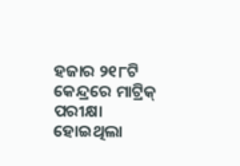ହଜାର ୨୧୮ଟି କେନ୍ଦ୍ରରେ ମାଟ୍ରିକ୍ ପରୀକ୍ଷା ହୋଇଥିଲା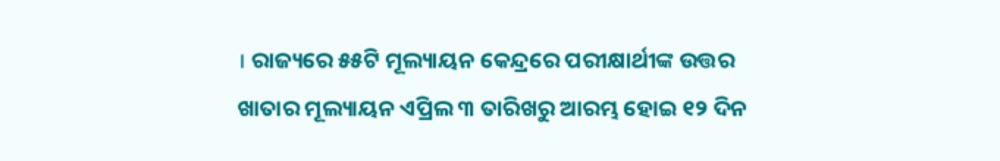। ରାଜ୍ୟରେ ୫୫ଟି ମୂଲ୍ୟାୟନ କେନ୍ଦ୍ରରେ ପରୀକ୍ଷାର୍ଥୀଙ୍କ ଉତ୍ତର ଖାତାର ମୂଲ୍ୟାୟନ ଏପ୍ରିଲ ୩ ତାରିଖରୁ ଆରମ୍ଭ ହୋଇ ୧୨ ଦିନ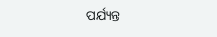ପର୍ଯ୍ୟନ୍ତ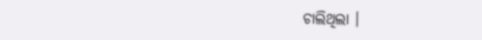ଚାଲିଥିଲା ।